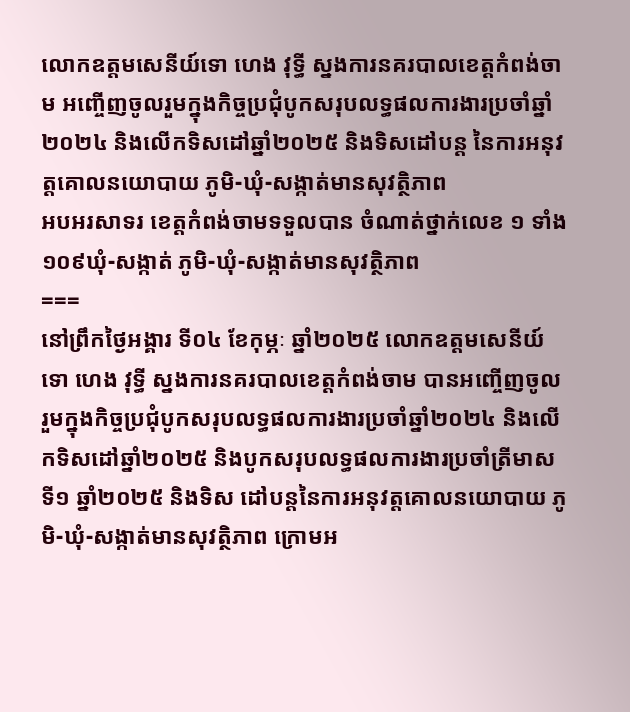លោកឧត្តមសេនីយ៍ទោ ហេង វុទ្ធី ស្នងការនគរបាលខេត្តកំពង់ចាម អញ្ចើញចូលរួមក្នុងកិច្ចប្រជុំបូកសរុបលទ្ធផលការងារប្រចាំឆ្នាំ២០២៤ និងលើកទិសដៅឆ្នាំ២០២៥ និងទិសដៅបន្ត នៃការអនុវត្តគោលនយោបាយ ភូមិ-ឃុំ-សង្កាត់មានសុវត្ថិភាព
អបអរសាទរ ខេត្តកំពង់ចាមទទួលបាន ចំណាត់ថ្នាក់លេខ ១ ទាំង ១០៩ឃុំ-សង្កាត់ ភូមិ-ឃុំ-សង្កាត់មានសុវត្ថិភាព
===
នៅព្រឹកថ្ងៃអង្គារ ទី០៤ ខែកុម្ភៈ ឆ្នាំ២០២៥ លោកឧត្តមសេនីយ៍ទោ ហេង វុទ្ធី ស្នងការនគរបាលខេត្តកំពង់ចាម បានអញ្ចើញចូលរួមក្នុងកិច្ចប្រជុំបូកសរុបលទ្ធផលការងារប្រចាំឆ្នាំ២០២៤ និងលើកទិសដៅឆ្នាំ២០២៥ និងបូកសរុបលទ្ធផលការងារប្រចាំត្រីមាសទី១ ឆ្នាំ២០២៥ និងទិស ដៅបន្តនៃការអនុវត្តគោលនយោបាយ ភូមិ-ឃុំ-សង្កាត់មានសុវត្ថិភាព ក្រោមអ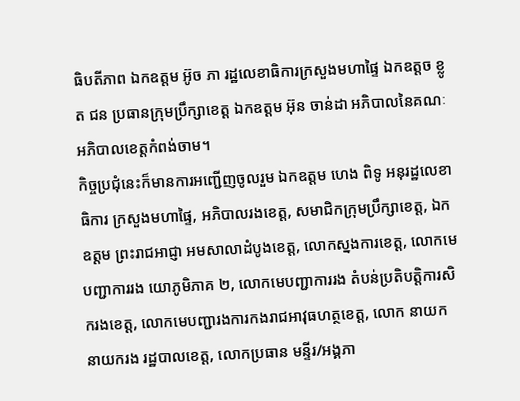ធិបតីភាព ឯកឧត្តម អ៊ូច ភា រដ្ឋលេខាធិការក្រសួងមហាផ្ទៃ ឯកឧត្តច ខ្លូត ជន ប្រធានក្រុមប្រឹក្សាខេត្ត ឯកឧត្ដម អ៊ុន ចាន់ដា អភិបាលនៃគណៈអភិបាលខេត្តកំពង់ចាម។
កិច្ចប្រជុំនេះក៏មានការអញ្ជេីញចូលរួម ឯកឧត្ដម ហេង ពិទូ អនុរដ្ឋលេខាធិការ ក្រសួងមហាផ្ទៃ, អភិបាលរងខេត្ត, សមាជិកក្រុមប្រឹក្សាខេត្ត, ឯកឧត្ដម ព្រះរាជអាជ្ញា អមសាលាដំបូងខេត្ត, លោកស្នងការខេត្ត, លោកមេបញ្ជាការរង យោភូមិភាគ ២, លោកមេបញ្ជាការរង តំបន់ប្រតិបត្តិការសិករងខេត្ត, លោកមេបញ្ជារងការកងរាជអាវុធហត្ថខេត្ត, លោក នាយក នាយករង រដ្ឋបាលខេត្ត, លោកប្រធាន មន្ទីរ/អង្គភា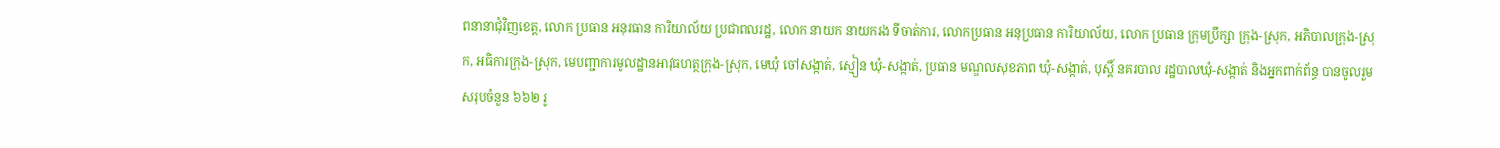ពនានាជុំវិញខេត្ត, លោក ប្រធាន អនុរធាន ការិយាល័យ ប្រជាពលរដ្ឋ, លោក នាយក នាយករង ទីចាត់ការ, លោកប្រធាន អនុប្រធាន ការិយាល័យ, លោក ប្រធាន ក្រុមប្រឹក្សា ក្រុង-ស្រុក, អភិបាលក្រុង-ស្រុក, អធិការក្រុង-ស្រុក, មេបញ្ជាការមូលដ្ឋានអាវុធហត្ថក្រុង-ស្រុក, មេឃុំ ចៅសង្កាត់, ស្មៀន ឃុំ-សង្កាត់, ប្រធាន មណ្ឌលសុខភាព ឃុំ-សង្កាត់, បុស្តិ៍ នគរបាល រដ្ឋបាលឃុំ-សង្កាត់ និងអ្នកពាក់ព័ន្ធ បានចូលរួម សរុបចំនួន ៦៦២ រូ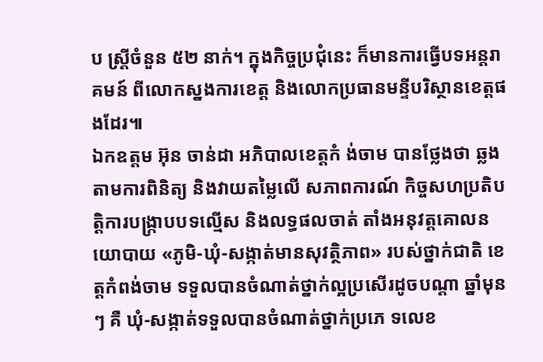ប ស្ត្រីចំនួន ៥២ នាក់។ ក្នុងកិច្ចប្រជុំនេះ ក៏មានការធ្វើបទអន្តរាគមន៍ ពីលោកស្នងការខេត្ត និងលោកប្រធានមន្ទីបរិស្ថានខេត្តផងដែរ៕
ឯកឧត្តម អ៊ុន ចាន់ដា អភិបាលខេត្តកំ ង់ចាម បានថ្លែងថា ឆ្លងតាមការពិនិត្យ និងវាយតម្លៃលើ សភាពការណ៍ កិច្ចសហប្រតិបត្តិការបង្ក្រាបបទល្មើស និងលទ្ធផលចាត់ តាំងអនុវត្តគោលនយោបាយ «ភូមិ-ឃុំ-សង្កាត់មានសុវត្ថិភាព» របស់ថ្នាក់ជាតិ ខេត្តកំពង់ចាម ទទួលបានចំណាត់ថ្នាក់ល្អប្រសើរដូចបណ្ដា ឆ្នាំមុនៗ គឺ ឃុំ-សង្កាត់ទទួលបានចំណាត់ថ្នាក់ប្រភេ ទលេខ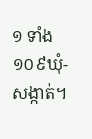១ ទាំង ១០៩ឃុំ-សង្កាត់។